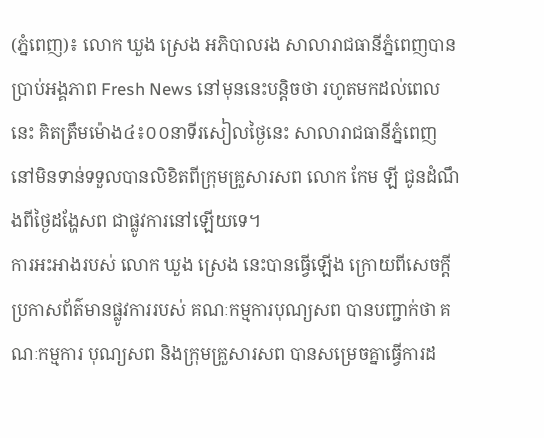(ភ្នំពេញ)៖ លោក ឃួង ស្រេង អភិបាលរង សាលារាជធានីភ្នំពេញបានប្រាប់អង្គភាព Fresh News នៅមុននេះបន្តិចថា រហូតមកដល់ពេលនេះ គិតត្រឹមម៉ោង៤៖០០នាទីរសៀលថ្ងៃនេះ សាលារាជធានីភ្នំពេញ នៅមិនទាន់ទទួលបានលិខិតពីក្រុមគ្រួសារសព លោក កែម ឡី ជូនដំណឹងពីថ្ងៃដង្ហែសព ជាផ្លូវការនៅឡើយទេ។
ការអះអាងរបស់ លោក ឃួង ស្រេង នេះបានធ្វើឡើង ក្រោយពីសេចក្តីប្រកាសព័ត៌មានផ្លូវការរបស់ គណៈកម្មការបុណ្យសព បានបញ្ជាក់ថា គណៈកម្មការ បុណ្យសព និងក្រុមគ្រួសារសព បានសម្រេចគ្នាធ្វើការដ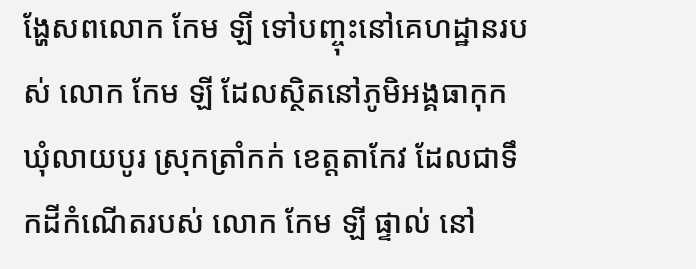ង្ហែសពលោក កែម ឡី ទៅបញ្ចុះនៅគេហដ្ឋានរបស់ លោក កែម ឡី ដែលស្ថិតនៅភូមិអង្គធាកុក ឃុំលាយបូរ ស្រុកត្រាំកក់ ខេត្តតាកែវ ដែលជាទឹកដីកំណើតរបស់ លោក កែម ឡី ផ្ទាល់ នៅ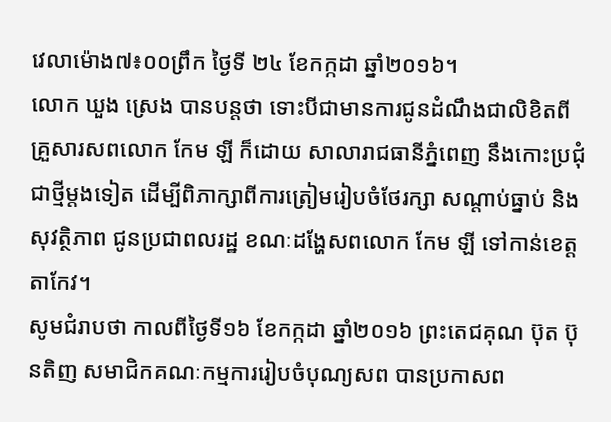វេលាម៉ោង៧៖០០ព្រឹក ថ្ងៃទី ២៤ ខែកក្កដា ឆ្នាំ២០១៦។
លោក ឃួង ស្រេង បានបន្តថា ទោះបីជាមានការជូនដំណឹងជាលិខិតពី គ្រួសារសពលោក កែម ឡី ក៏ដោយ សាលារាជធានីភ្នំពេញ នឹងកោះប្រជុំជាថ្មីម្តងទៀត ដើម្បីពិភាក្សាពីការត្រៀមរៀបចំថែរក្សា សណ្តាប់ធ្នាប់ និងសុវត្ថិភាព ជូនប្រជាពលរដ្ឋ ខណៈដង្ហែសពលោក កែម ឡី ទៅកាន់ខេត្តតាកែវ។
សូមជំរាបថា កាលពីថ្ងៃទី១៦ ខែកក្កដា ឆ្នាំ២០១៦ ព្រះតេជគុណ ប៊ុត ប៊ុនតិញ សមាជិកគណៈកម្មការរៀបចំបុណ្យសព បានប្រកាសព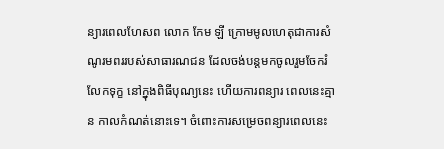ន្យារពេលហែសព លោក កែម ឡី ក្រោមមូលហេតុជាការសំណូរមពររបស់សាធារណជន ដែលចង់បន្តមកចូលរួមចែករំលែកទុក្ខ នៅក្នុងពិធីបុណ្យនេះ ហើយការពន្យារ ពេលនេះគ្មាន កាលកំណត់នោះទេ។ ចំពោះការសម្រេចពន្យារពេលនេះ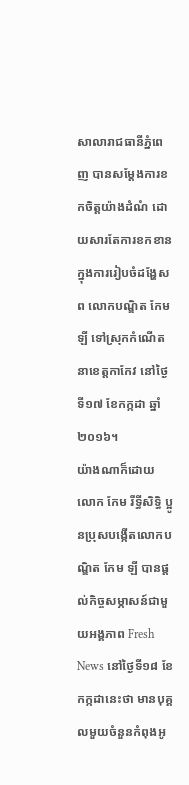សាលារាជធានីភ្នំពេញ បានសម្តែងការខកចិត្តយ៉ាងដំណំ ដោយសារតែការខកខាន ក្នុងការរៀបចំដង្ហែសព លោកបណ្ឌិត កែម ឡី ទៅស្រុកកំណើត នាខេត្តកាកែវ នៅថ្ងៃទី១៧ ខែកក្កដា ឆ្នាំ២០១៦។
យ៉ាងណាក៏ដោយ លោក កែម រីទ្ធីសិទ្ធិ ប្អូនប្រុសបង្កើតលោកបណ្ឌិត កែម ឡី បានផ្តល់កិច្ចសម្ភាសន៍ជាមួយអង្គភាព Fresh News នៅថ្ងៃទី១៨ ខែកក្កដានេះថា មានបុគ្គលមួយចំនួនកំពុងអូ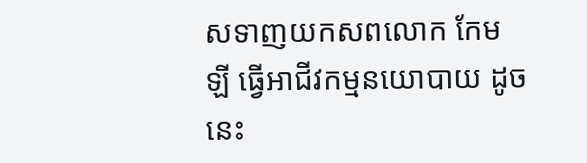សទាញយកសពលោក កែម ឡី ធ្វើអាជីវកម្មនយោបាយ ដូចនេះ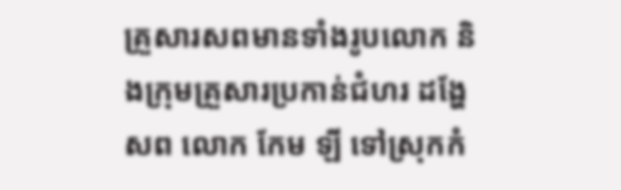គ្រួសារសពមានទាំងរូបលោក និងក្រុមគ្រួសារប្រកាន់ជំហរ ដង្ហែសព លោក កែម ឡី ទៅស្រុកកំ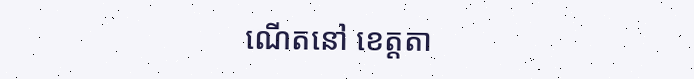ណើតនៅ ខេត្តតា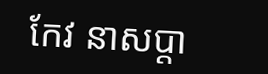កែវ នាសប្តា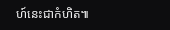ហ៍នេះជាកំហិត៕